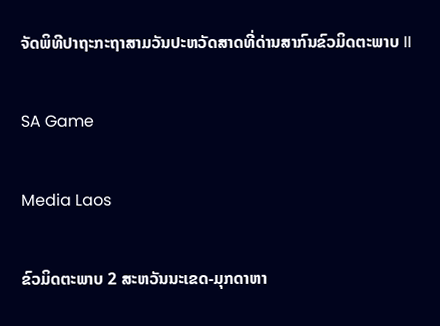ຈັດພິທີປາຖະກະຖາສາມວັນປະຫວັດສາດທີ່ດ່ານສາກົນຂົວມິດຕະພາບ II

SA Game

Media Laos

ຂົວມິດຕະພາບ 2 ສະຫວັນນະເຂດ-ມຸກດາຫາ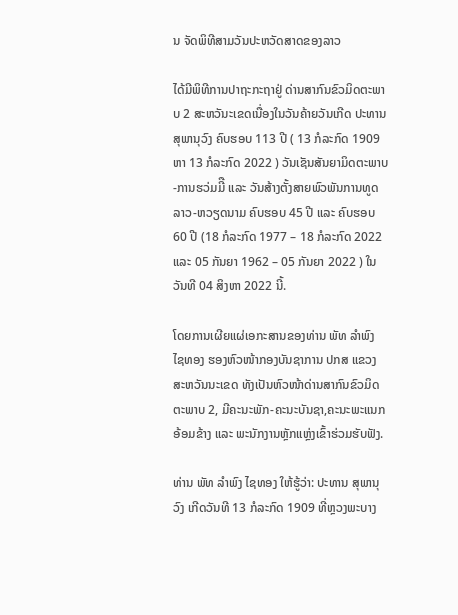ນ ຈັດພິທີສາມວັນປະຫວັດສາດຂອງລາວ

ໄດ້ມີພິທີການປາຖະກະຖາຢູ່ ດ່ານສາກົນຂົວມິດຕະພາບ 2 ສະຫວັນະເຂດເນື່ອງໃນວັນຄ້າຍວັນເກີດ ປະທານ ສຸພານຸວົງ ຄົບຮອບ 113 ປີ ( 13 ກໍລະກົດ 1909 ຫາ 13 ກໍລະກົດ 2022 ) ວັນເຊັນສັນຍາມິດຕະພາບ-ການຮວ່ມມີື ແລະ ວັນສ້າງຕັ້ງສາຍພົວພັນການທູດລາວ-ຫວຽດນາມ ຄົບຮອບ 45 ປີ ແລະ ຄົບຮອບ 60 ປີ (18 ກໍລະກົດ 1977 – 18 ກໍລະກົດ 2022 ແລະ 05 ກັນຍາ 1962 – 05 ກັນຍາ 2022 ) ໃນວັນທີ 04 ສິງຫາ 2022 ນີ້.

ໂດຍການເຜີຍແຜ່ເອກະສານຂອງທ່ານ ພັທ ລຳພົງ ໄຊທອງ ຮອງຫົວໜ້າກອງບັນຊາການ ປກສ ແຂວງສະຫວັນນະເຂດ ທັງເປັນຫົວໜ້າດ່ານສາກົນຂົວມິດຕະພາບ 2, ມີຄະນະພັກ-ຄະນະບັນຊາ,ຄະນະພະແນກ ອ້ອມຂ້າງ ແລະ ພະນັກງານຫຼັກແຫຼ່ງເຂົ້າຮ່ວມຮັບຟັງ.

ທ່ານ ພັທ ລຳພົງ ໄຊທອງ ໃຫ້ຮູ້ວ່າ: ປະທານ ສຸພານຸວົງ ເກີດວັນທີ 13 ກໍລະກົດ 1909 ທີ່ຫຼວງພະບາງ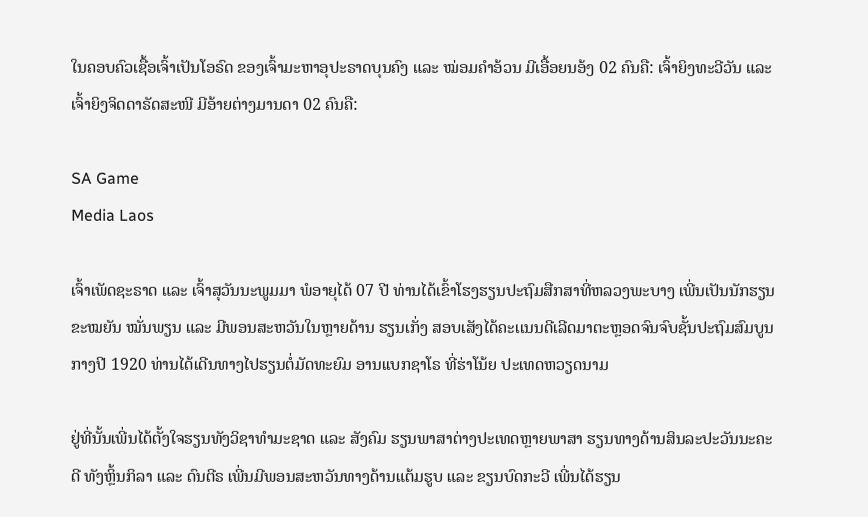ໃນຄອບຄົວເຊື້ອເຈົ້າເປັນໂອຣົດ ຂອງເຈົ້າມະຫາອຸປະຣາດບຸນຄົງ ແລະ ໝ່ອມຄຳອ້ວນ ມີເອື້ອຍນອ້ງ 02 ຄົນຄື: ເຈົ້າຍິງທະວີວັນ ແລະ ເຈົ້າຍິງຈິດດາຣັດສະໜີ ມີອ້າຍຕ່າງມານດາ 02 ຄົນຄື:

SA Game
Media Laos

ເຈົ້າເພັດຊະຣາດ ແລະ ເຈົ້າສຸວັນນະພູມມາ ພໍອາຍຸໄດ້ 07 ປີ ທ່ານໄດ້ເຂົ້າໂຮງຮຽນປະຖົມສືກສາທີ່ຫລວງພະບາງ ເພີ່ນເປັນນັກຮຽນຂະໝຍັນ ໝັ່ນພຽນ ແລະ ມີພອນສະຫວັນໃນຫຼາຍດ້ານ ຮຽນເກັ່ງ ສອບເສັງໄດ້ຄະເເນນດີເລີດມາຕະຫຼອດຈົນຈົບຊັ້ນປະຖົມສົມບູນ ກາງປີ 1920 ທ່ານໄດ້ເດີນທາງໄປຮຽນຕໍ່ມັດທະຍົມ ອານເເບກຊາໂຣ ທີ່ຮ່າໂນ້ຍ ປະເທດຫວຽດນາມ

ຢູ່ທີ່ນັ້ນເພີ່ນໄດ້ຕັ້ງໃຈຮຽນທັງວິຊາທຳມະຊາດ ແລະ ສັງຄົມ ຮຽນພາສາຕ່າງປະເທດຫຼາຍພາສາ ຮຽນທາງດ້ານສິນລະປະວັນນະຄະດີ ທັງຫຼິ້ນກິລາ ແລະ ດົນຕີຣ ເພີ່ນມີພອນສະຫວັນທາງດ້ານແຕ້ມຮູບ ແລະ ຂຽນບົດກະວີ ເພີ່ນໄດ້ຮຽນ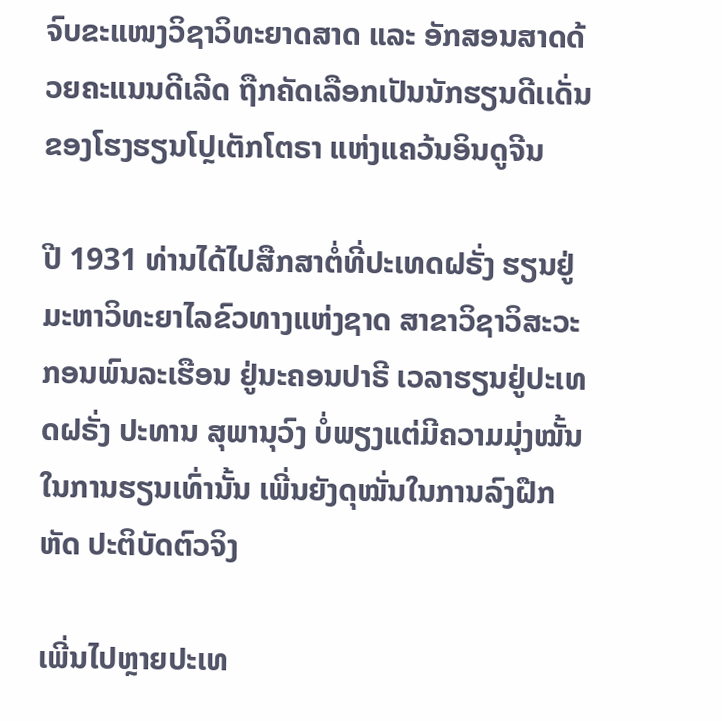ຈົບຂະແໜງວິຊາວິທະຍາດສາດ ແລະ ອັກສອນສາດດ້ວຍຄະແນນດີເລີດ ຖືກຄັດເລືອກເປັນນັກຮຽນດີເເດັ່ນຂອງໂຮງຮຽນໂປຼເຕັກໂຕຣາ ແຫ່ງແຄວ້ນອິນດູຈີນ

ປີ 1931 ທ່ານໄດ້ໄປສືກສາຕໍ່ທີ່ປະເທດຝຣັ່ງ ຮຽນຢູ່ມະຫາວິທະຍາໄລຂົວທາງແຫ່ງຊາດ ສາຂາວິຊາວິສະວະກອນພົນລະເຮືອນ ຢູ່ນະຄອນປາຣີ ເວລາຮຽນຢູ່ປະເທດຝຣັ່ງ ປະທານ ສຸພານຸວົງ ບໍ່ພຽງແຕ່ມີຄວາມມຸ່ງໝັ້ນໃນການຮຽນເທົ່ານັ້ນ ເພີ່ນຍັງດຸໝັ່ນໃນການລົງຝືກຫັດ ປະຕິບັດຕົວຈິງ

ເພີ່ນໄປຫຼາຍປະເທ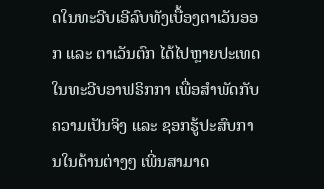ດໃນທະວີບເອີລົບທັງເບື້ອງຕາເວັນອອກ ແລະ ຕາເວັນຕົກ ໄດ້ໄປຫຼາຍປະເທດໃນທະວີບອາຟຣິກກາ ເພື່ອສຳພັດກັບຄວາມເປັນຈິງ ແລະ ຊອກຮູ້ປະສົບການໃນດ້ານຕ່າງໆ ເພີ່ນສາມາດ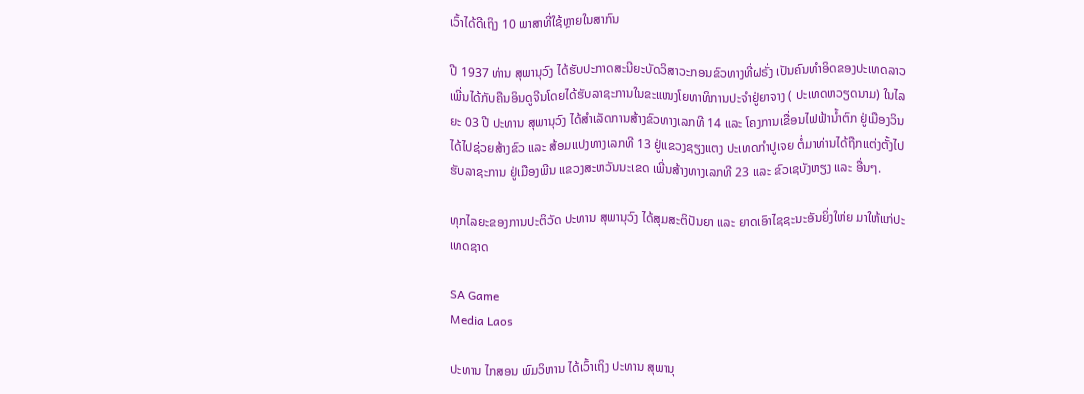ເວົ້າໄດ້ດີເຖິງ 10 ພາສາທີ່ໃຊ້ຫຼາຍໃນສາກົນ

ປີ 1937 ທ່ານ ສຸພານຸວົງ ໄດ້ຮັບປະກາດສະນີຍະບັດວິສາວະກອນຂົວທາງທີ່ຝຣັ່ງ ເປັນຄົນທຳອິດຂອງປະເທດລາວ ເພີ່ນໄດ້ກັບຄືນອິນດູຈີນໂດຍໄດ້ຮັບລາຊະການໃນຂະແໜງໂຍທາທິການປະຈຳຢູ່ຍາຈາງ ( ປະເທດຫວຽດນາມ) ໃນໄລຍະ 03 ປີ ປະທານ ສຸພານຸວົງ ໄດ້ສຳເລັດການສ້າງຂົວທາງເລກທີ 14 ແລະ ໂຄງການເຂື່ອນໄຟຟ້ານໍ້າຕົກ ຢູ່ເມືອງວິນ ໄດ້ໄປຊ່ວຍສ້າງຂົວ ແລະ ສ້ອມແປງທາງເລກທີ 13 ຢູ່ແຂວງຊຽງແຕງ ປະເທດກຳປູເຈຍ ຕໍ່ມາທ່ານໄດ້ຖືກແຕ່ງຕັ້ງໄປຮັບລາຊະການ ຢູ່ເມືອງພີນ ແຂວງສະຫວັນນະເຂດ ເພີ່ນສ້າງທາງເລກທີ 23 ແລະ ຂົວເຊບັງຫຽງ ແລະ ອື່ນໆ.

ທຸກໄລຍະຂອງການປະຕິວັດ ປະທານ ສຸພານຸວົງ ໄດ້ສຸມສະຕິປັນຍາ ແລະ ຍາດເອົາໄຊຊະນະອັນຍິ່ງໃຫ່ຍ ມາໃຫ້ແກ່ປະເທດຊາດ

SA Game
Media Laos

ປະທານ ໄກສອນ ພົມວິຫານ ໄດ້ເວົ້າເຖິງ ປະທານ ສຸພານຸ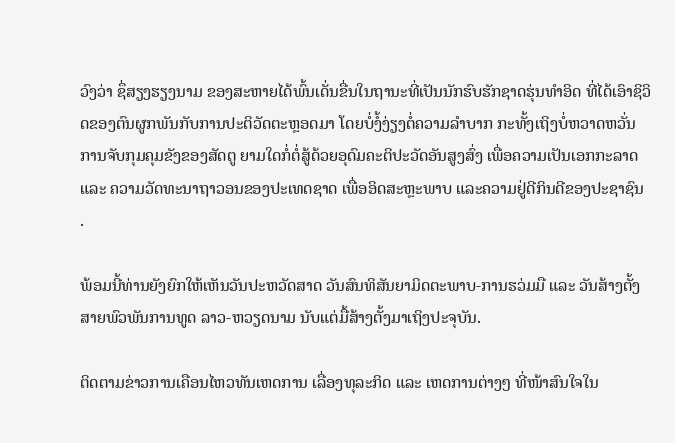ວົງວ່າ ຊຶ່ສຽງຮຽງນາມ ຂອງສະຫາຍໄດ້ພົ້ນເດັ່ນຂື່ນໃນຖານະທີ່ເປັນນັກຮົບຮັກຊາດຮຸ່ນທຳອິດ ທີ່ໄດ້ເອົາຊິວິດຂອງຕົນຜູກພັນກັບການປະຕິວັດຕະຫຼອດມາ ໂດຍບໍ່ງໍ້ງ່ຽງຕໍ່ຄວາມລຳບາກ ກະທັ້ງເຖິງບໍ່ຫວາດຫວັ່ນການຈັບກຸມຄຸມຂັງຂອງສັດຕູ ຍາມໃດກໍ່ຕໍ່ສູ້ດ້ວຍອຸດົມຄະຕິປະວັດອັນສູງສົ່ງ ເພື່ອຄວາມເປັນເອກກະລາດ ແລະ ຄວາມວັດທະນາຖາວອນຂອງປະເທດຊາດ ເພື່ອອິດສະຫຼະພາບ ແລະຄວາມຢູ່ດີກິນດີຂອງປະຊາຊົນ .

ພ້ອມນີ້ທ່ານຍັງຍົກໃຫ້ເຫັນວັນປະຫວັດສາດ ວັນສົນທິສັນຍາມິດຕະພາບ-ການຮວ່ມມື ແລະ ວັນສ້າງຕັ້ງສາຍພົວພັນການທູດ ລາວ-ຫວຽດນາມ ນັບແຕ່ມື້ສ້າງຕັ້ງມາເຖິງປະຈຸບັນ.

ຕິດຕາມຂ່າວການເຄືອນໄຫວທັນເຫດການ ເລື່ອງທຸລະກິດ ແລະ ເຫດການຕ່າງໆ ທີ່ໜ້າສົນໃຈໃນ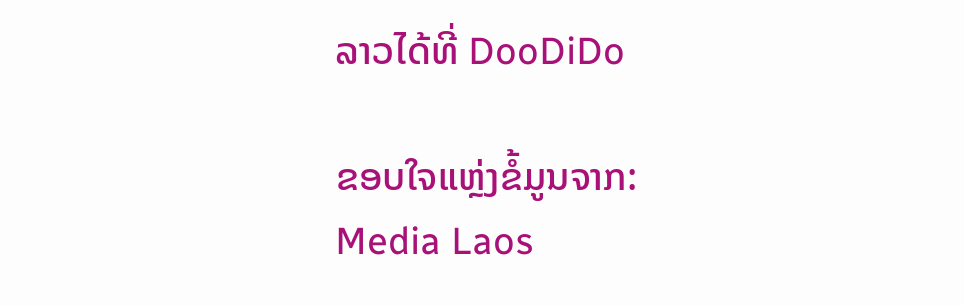ລາວໄດ້ທີ່ DooDiDo

ຂອບໃຈແຫຼ່ງຂໍ້ມູນຈາກ: Media Laos